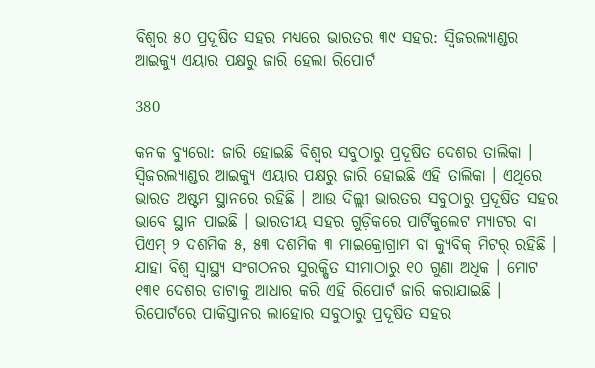ବିଶ୍ୱର ୫୦ ପ୍ରଦୂଷିତ ସହର ମଧ୍ୟରେ ଭାରତର ୩୯ ସହର: ସ୍ୱିଜରଲ୍ୟାଣ୍ଡର ଆଇକ୍ୟୁ ଏୟାର ପକ୍ଷରୁ ଜାରି ହେଲା ରିପୋର୍ଟ

380

କନକ ବ୍ୟୁରୋ: ଜାରି ହୋଇଛି ବିଶ୍ୱର ସବୁଠାରୁ ପ୍ରଦୂଷିତ ଦେଶର ତାଲିକା । ସ୍ୱିଜରଲ୍ୟାଣ୍ଡର ଆଇକ୍ୟୁ ଏୟାର ପକ୍ଷରୁ ଜାରି ହୋଇଛି ଏହି ତାଲିକା । ଏଥିରେ ଭାରତ ଅଷ୍ଟମ ସ୍ଥାନରେ ରହିଛି । ଆଉ ଦିଲ୍ଲୀ ଭାରତର ସବୁଠାରୁ ପ୍ରଦୂଷିତ ସହର ଭାବେ ସ୍ଥାନ ପାଇଛି । ଭାରତୀୟ ସହର ଗୁଡ଼ିକରେ ପାର୍ଟିକୁଲେଟ ମ୍ୟାଟର ବା ପିଏମ୍ ୨ ଦଶମିକ ୫, ୫୩ ଦଶମିକ ୩ ମାଇକ୍ରୋଗ୍ରାମ ବା କ୍ୟୁବିକ୍ ମିଟର୍ ରହିଛି । ଯାହା ବିଶ୍ୱ ସ୍ୱାସ୍ଥ୍ୟ ସଂଗଠନର ସୁରକ୍ଷିତ ସୀମାଠାରୁ ୧୦ ଗୁଣା ଅଧିକ । ମୋଟ ୧୩୧ ଦେଶର ଡାଟାକୁ ଆଧାର କରି ଏହି ରିପୋର୍ଟ ଜାରି କରାଯାଇଛି । ରିପୋର୍ଟରେ ପାକିସ୍ତାନର ଲାହୋର ସବୁଠାରୁ ପ୍ରଦୂଷିତ ସହର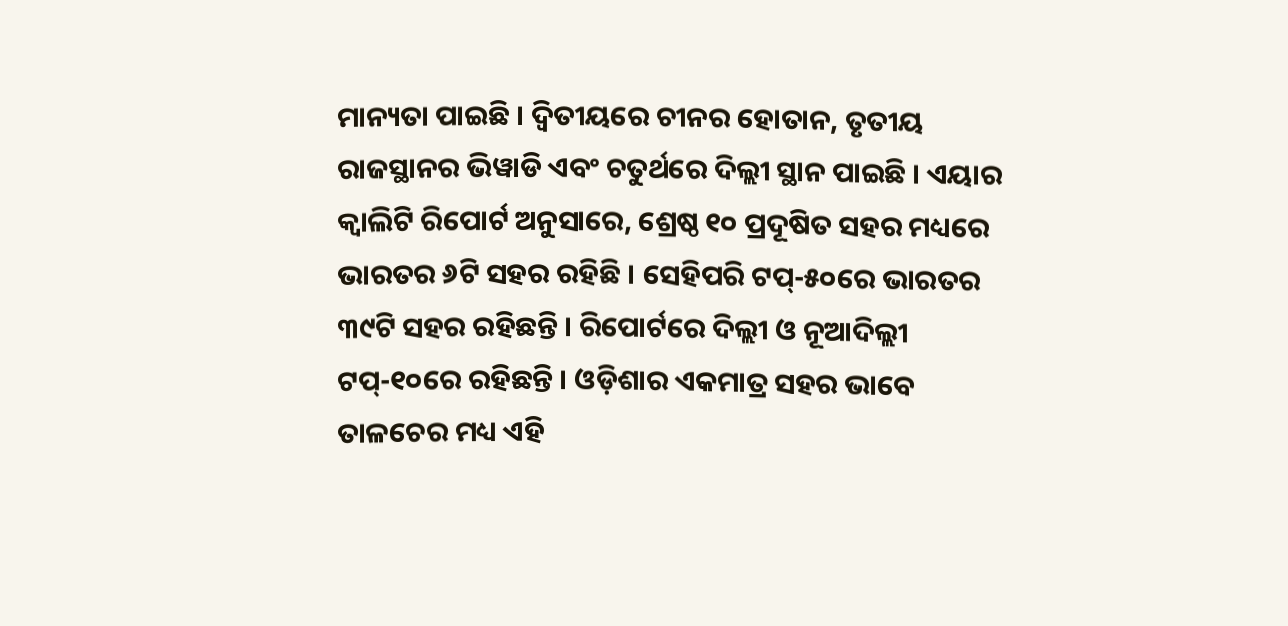ମାନ୍ୟତା ପାଇଛି । ଦ୍ୱିତୀୟରେ ଚୀନର ହୋତାନ, ତୃତୀୟ ରାଜସ୍ଥାନର ଭିୱାଡି ଏବଂ ଚତୁର୍ଥରେ ଦିଲ୍ଲୀ ସ୍ଥାନ ପାଇଛି । ଏୟାର କ୍ୱାଲିଟି ରିପୋର୍ଟ ଅନୁସାରେ, ଶ୍ରେଷ୍ଠ ୧୦ ପ୍ରଦୂଷିତ ସହର ମଧ୍ୟରେ ଭାରତର ୬ଟି ସହର ରହିଛି । ସେହିପରି ଟପ୍-୫୦ରେ ଭାରତର ୩୯ଟି ସହର ରହିଛନ୍ତି । ରିପୋର୍ଟରେ ଦିଲ୍ଲୀ ଓ ନୂଆଦିଲ୍ଲୀ ଟପ୍-୧୦ରେ ରହିଛନ୍ତି । ଓଡ଼ିଶାର ଏକମାତ୍ର ସହର ଭାବେ ତାଳଚେର ମଧ୍ୟ ଏହି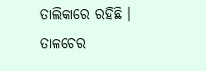ତାଲିକାରେ ରହିଛି । ତାଳଚେର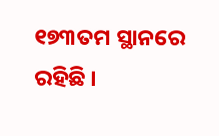୧୭୩ତମ ସ୍ଥାନରେ ରହିଛି ।